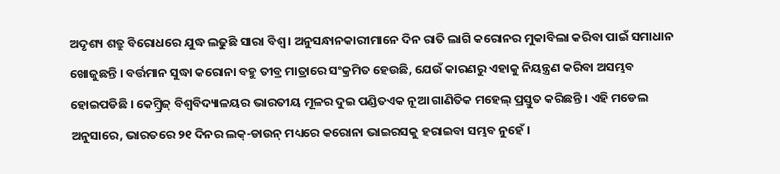ଅଦୃଶ୍ୟ ଶତ୍ରୁ ବିରୋଧରେ ଯୁଦ୍ଧ ଲଢୁଛି ସାରା ବିଶ୍ୱ । ଅନୁସନ୍ଧାନକାରୀମାନେ ଦିନ ରାତି ଲାଗି କରୋନର ମୁକାବିଲା କରିବା ପାଇଁ ସମାଧାନ ଖୋଜୁଛନ୍ତି । ବର୍ତ୍ତମାନ ସୁଦ୍ଧା କରୋନା ବହୁ ତୀବ୍ର ମାତ୍ରାରେ ସଂକ୍ରମିତ ହେଉଛି, ଯେଉଁ କାରଣରୁ ଏହାକୁ ନିୟନ୍ତ୍ରଣ କରିବା ଅସମ୍ଭବ ହୋଇପଡିଛି । କେମ୍ବ୍ରିଜ୍ ବିଶ୍ୱବିଦ୍ୟାଳୟର ଭାରତୀୟ ମୂଳର ଦୁଇ ପଣ୍ଡିତଏକ ନୂଆ ଗାଣିତିକ ମହେଲ୍ ପ୍ରସ୍ତୁତ କରିଛନ୍ତି । ଏହି ମଡେଲ ଅନୁସାରେ, ଭାରତରେ ୨୧ ଦିନର ଲକ୍-ଡାଉନ୍ ମଧ୍ୟରେ କରୋନା ଭାଇରସକୁ ହରାଇବା ସମ୍ଭବ ନୁହେଁ ।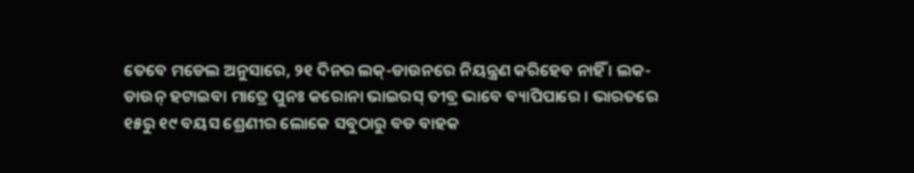ତେବେ ମଡେଲ ଅନୁସାରେ, ୨୧ ଦିନର ଲକ୍-ଡାଉନରେ ନିୟନ୍ତ୍ରଣ କରିହେବ ନାହିଁ । ଲକ-ଡାଉନ୍ ହଟାଇବା ମାତ୍ରେ ପୁନଃ କରୋନା ଭାଇରସ୍ ତୀବ୍ର ଭାବେ ବ୍ୟାପିପାରେ । ଭାରତରେ ୧୫ରୁ ୧୯ ବୟସ ଶ୍ରେଣୀର ଲୋକେ ସବୁଠାରୁ ବଡ ବାହକ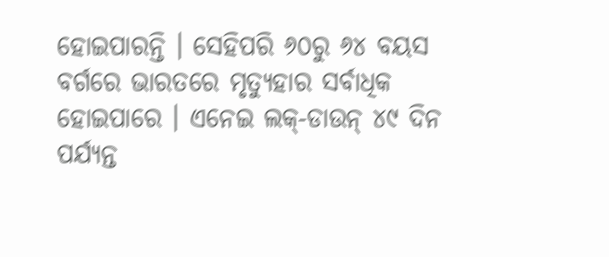ହୋଇପାରନ୍ତି । ସେହିପରି ୬୦ରୁ ୬୪ ବୟସ ବର୍ଗରେ ଭାରତରେ ମୃତ୍ୟୁହାର ସର୍ବାଧିକ ହୋଇପାରେ । ଏନେଇ ଲକ୍-ଡାଉନ୍ ୪୯ ଦିନ ପର୍ଯ୍ୟନ୍ତ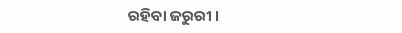ରହିବା ଜରୁରୀ ।